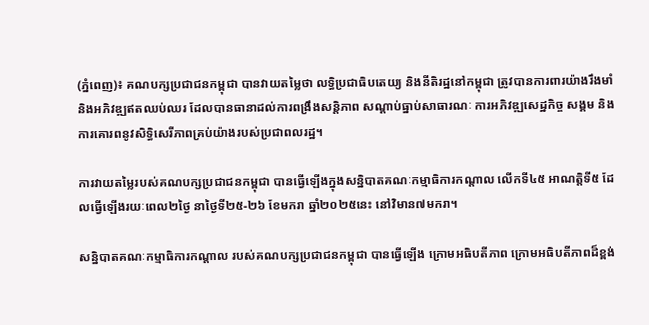(ភ្នំពេញ)៖ គណបក្សប្រជាជនកម្ពុជា បានវាយតម្លៃថា លទ្ធិប្រជាធិបតេយ្យ និងនីតិរដ្ឋនៅកម្ពុជា ត្រូវបានការពារយ៉ាងរឹងមាំ និងអភិវឌ្ឍឥតឈប់ឈរ ដែលបានធានាដល់ការពង្រឹងសន្តិភាព សណ្តាប់ធ្នាប់សាធារណៈ ការអភិវឌ្ឍសេដ្ឋកិច្ច សង្គម និងការគោរពនូវសិទ្ធិសេរីភាពគ្រប់យ៉ាងរបស់ប្រជាពលរដ្ឋ។

ការវាយតម្លៃរបស់គណបក្សប្រជាជនកម្ពុជា បានធ្វើឡើងក្នុងសន្និបាតគណៈកម្មាធិការកណ្តាល លើកទី៤៥ អាណត្តិទី៥ ដែលធ្វើឡើងរយៈពេល២ថ្ងៃ នាថ្ងៃទី២៥-២៦ ខែមករា ឆ្នាំ២០២៥នេះ នៅវិមាន៧មករា។

សន្និបាតគណៈកម្មាធិការកណ្តាល របស់គណបក្សប្រជាជនកម្ពុជា បានធ្វើឡើង ក្រោមអធិបតីភាព ក្រោមអធិបតីភាពដ៏ខ្ពង់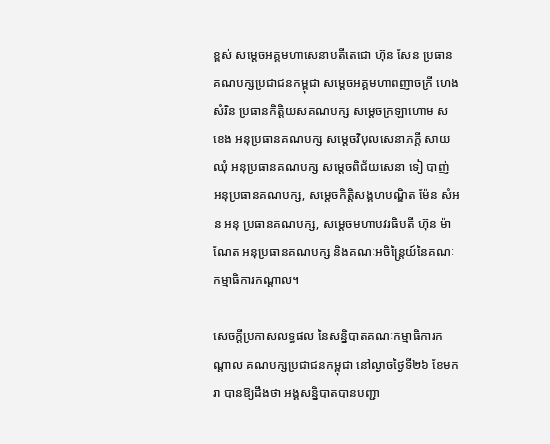ខ្ពស់ សម្តេចអគ្គមហាសេនាបតីតេជោ ហ៊ុន សែន ប្រធានគណបក្សប្រជាជនកម្ពុជា សម្តេចអគ្គមហាពញាចក្រី ហេង សំរិន ប្រធានកិត្តិយសគណបក្ស សម្តេចក្រឡាហោម ស ខេង អនុប្រធានគណបក្ស សម្តេចវិបុលសេនាភក្តី សាយ ឈុំ អនុប្រធានគណបក្ស សម្តេចពិជ័យសេនា ទៀ បាញ់ អនុប្រធានគណបក្ស, សម្តេចកិត្តិសង្គហបណ្ឌិត ម៉ែន សំអន អនុ ប្រធានគណបក្ស, សម្តេចមហាបវរធិបតី ហ៊ុន ម៉ាណែត អនុប្រធានគណបក្ស និងគណៈអចិន្ត្រៃយ៍នៃគណៈកម្មាធិការកណ្តាល។

សេចក្តីប្រកាសលទ្ធផល នៃសន្និបាតគណៈកម្មាធិការកណ្តាល គណបក្សប្រជាជនកម្ពុជា នៅល្ងាចថ្ងៃទី២៦ ខែមករា បានឱ្យដឹងថា អង្គសន្និបាតបានបញ្ជា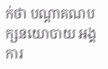ក់ថា បណ្តាគណបក្សនយោបាយ អង្គការ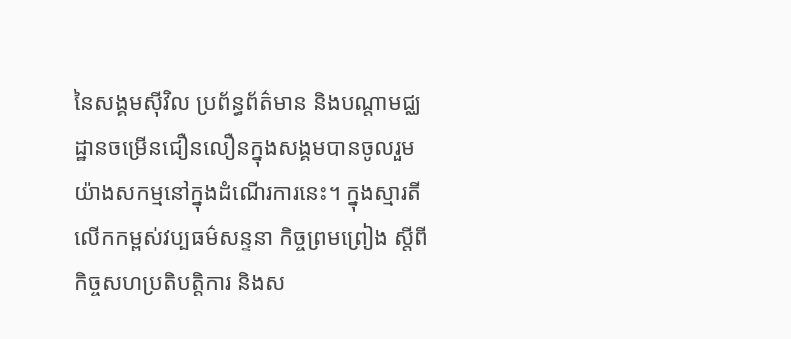នៃសង្គមស៊ីវិល ប្រព័ន្ធព័ត៌មាន និងបណ្តាមជ្ឈដ្ឋានចម្រើនជឿនលឿនក្នុងសង្គមបានចូលរួមយ៉ាងសកម្មនៅក្នុងដំណើរការនេះ។ ក្នុងស្មារតីលើកកម្ពស់វប្បធម៌សន្ទនា កិច្ចព្រមព្រៀង ស្តីពីកិច្ចសហប្រតិបត្តិការ និងស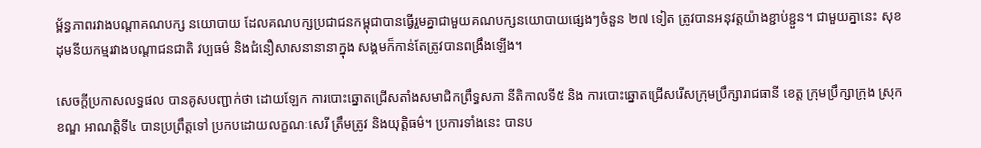ម្ព័ន្ធភាពរវាងបណ្តាគណបក្ស នយោបាយ ដែលគណបក្សប្រជាជនកម្ពុជាបានធ្វើរួមគ្នាជាមួយគណបក្សនយោបាយផ្សេងៗចំនួន ២៧ ទៀត ត្រូវបានអនុវត្តយ៉ាងខ្ជាប់ខ្ជួន។ ជាមួយគ្នានេះ សុខដុមនីយកម្មរវាងបណ្តាជនជាតិ វប្បធម៌ និងជំនឿសាសនានានាក្នុង សង្គមក៏កាន់តែត្រូវបានពង្រឹងឡើង។

សេចក្តីប្រកាសលទ្ធផល បានគូសបញ្ជាក់ថា ដោយឡែក ការបោះឆ្នោតជ្រើសតាំងសមាជិកព្រឹទ្ធសភា នីតិកាលទី៥ និង ការបោះឆ្នោតជ្រើសរើសក្រុមប្រឹក្សារាជធានី ខេត្ត ក្រុមប្រឹក្សាក្រុង ស្រុក ខណ្ឌ អាណត្តិទី៤ បានប្រព្រឹត្តទៅ ប្រកបដោយលក្ខណៈសេរី ត្រឹមត្រូវ និងយុត្តិធម៌។ ប្រការទាំងនេះ បានប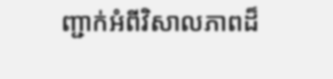ញ្ជាក់អំពីវិសាលភាពដ៏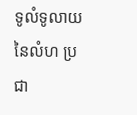ទូលំទូលាយនៃលំហ ប្រជា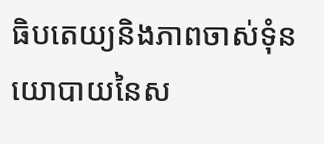ធិបតេយ្យនិងភាពចាស់ទុំនយោបាយនៃស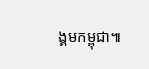ង្គមកម្ពុជា៕